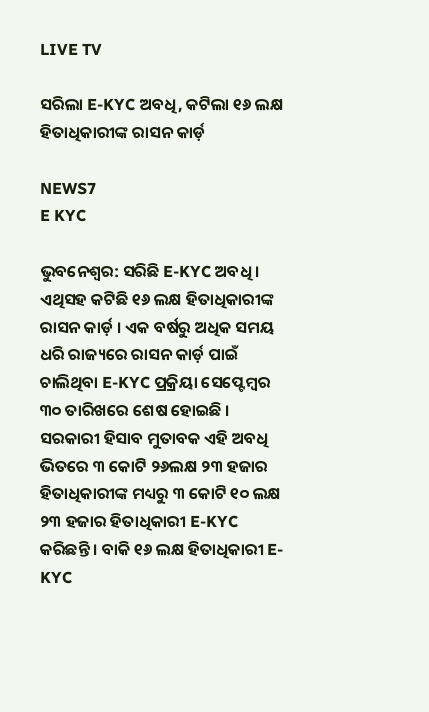LIVE TV

ସରିଲା E-KYC ଅବଧି, କଟିଲା ୧୬ ଲକ୍ଷ ହିତାଧିକାରୀଙ୍କ ରାସନ କାର୍ଡ଼

NEWS7
E KYC

ଭୁବନେଶ୍ଵର: ସରିଛି E-KYC ଅବଧି । ଏଥିସହ କଟିଛି ୧୬ ଲକ୍ଷ ହିତାଧିକାରୀଙ୍କ ରାସନ କାର୍ଡ଼ । ଏକ ବର୍ଷରୁ ଅଧିକ ସମୟ ଧରି ରାଜ୍ୟରେ ରାସନ କାର୍ଡ଼ ପାଇଁ ଚାଲିଥିବା E-KYC ପ୍ରକ୍ରିୟା ସେପ୍ଟେମ୍ବର ୩୦ ତାରିଖରେ ଶେଷ ହୋଇଛି । ସରକାରୀ ହିସାବ ମୁତାବକ ଏହି ଅବଧି ଭିତରେ ୩ କୋଟି ୨୬ଲକ୍ଷ ୨୩ ହଜାର ହିତାଧିକାରୀଙ୍କ ମଧ୍ୟରୁ ୩ କୋଟି ୧୦ ଲକ୍ଷ ୨୩ ହଜାର ହିତାଧିକାରୀ E-KYC କରିଛନ୍ତି । ବାକି ୧୬ ଲକ୍ଷ ହିତାଧିକାରୀ E-KYC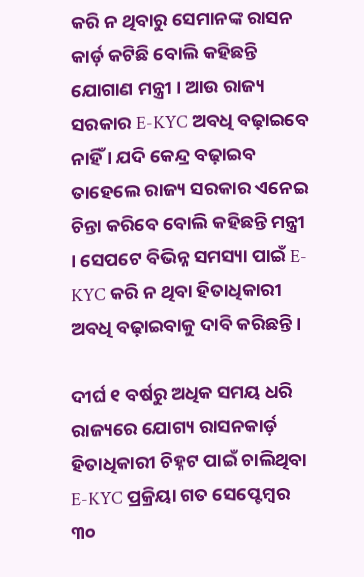କରି ନ ଥିବାରୁ ସେମାନଙ୍କ ରାସନ କାର୍ଡ଼ କଟିଛି ବୋଲି କହିଛନ୍ତି ଯୋଗାଣ ମନ୍ତ୍ରୀ । ଆଉ ରାଜ୍ୟ ସରକାର E-KYC ଅବଧି ବଢ଼ାଇବେ ନାହିଁ । ଯଦି କେନ୍ଦ୍ର ବଢ଼ାଇବ ତାହେଲେ ରାଜ୍ୟ ସରକାର ଏନେଇ ଚିନ୍ତା କରିବେ ବୋଲି କହିଛନ୍ତି ମନ୍ତ୍ରୀ । ସେପଟେ ବିଭିନ୍ନ ସମସ୍ୟା ପାଇଁ E-KYC କରି ନ ଥିବା ହିତାଧିକାରୀ ଅବଧି ବଢ଼ାଇବାକୁ ଦାବି କରିଛନ୍ତି ।

ଦୀର୍ଘ ୧ ବର୍ଷରୁ ଅଧିକ ସମୟ ଧରି ରାଜ୍ୟରେ ଯୋଗ୍ୟ ରାସନକାର୍ଡ଼ ହିତାଧିକାରୀ ଚିହ୍ନଟ ପାଇଁ ଚାଲିଥିବା E-KYC ପ୍ରକ୍ରିୟା ଗତ ସେପ୍ଟେମ୍ବର ୩୦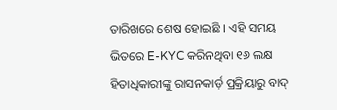ତାରିଖରେ ଶେଷ ହୋଇଛି । ଏହି ସମୟ ଭିତରେ E-KYC କରିନଥିବା ୧୬ ଲକ୍ଷ ହିତାଧିକାରୀଙ୍କୁ ରାସନକାର୍ଡ଼ ପ୍ରକ୍ରିୟାରୁ ବାଦ୍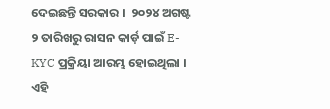ଦେଇଛନ୍ତି ସରକାର ।  ୨୦୨୪ ଅଗଷ୍ଟ ୨ ତାରିଖରୁ ରାସନ କାର୍ଡ଼ ପାଇଁ E-KYC ପ୍ରକ୍ରିୟା ଆରମ୍ଭ ହୋଇଥିଲା । ଏହି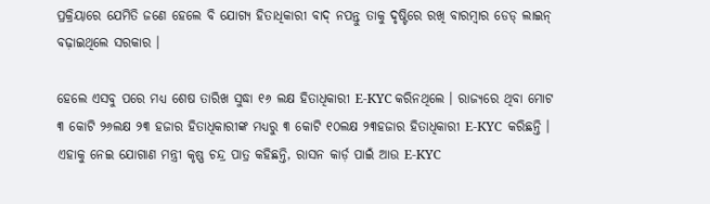ପ୍ରକ୍ରିୟାରେ ଯେମିତି ଜଣେ ହେଲେ ବି ଯୋଗ୍ୟ ହିତାଧିକାରୀ ବାଦ୍ ନପନ୍ତୁ ତାକୁ ଦୃଷ୍ଟିରେ ରଖି ବାରମ୍ବାର ଡେଡ୍ ଲାଇନ୍ ବଢ଼ାଇଥିଲେ ସରକାର ।

ହେଲେ ଏସବୁ ପରେ ମଧ୍ୟ ଶେଷ ତାରିଖ ସୁଦ୍ଧା ୧୬ ଲକ୍ଷ ହିତାଧିକାରୀ E-KYC କରିନଥିଲେ । ରାଜ୍ୟରେ ଥିବା ମୋଟ ୩ କୋଟି ୨୬ଲକ୍ଷ ୨୩ ହଜାର ହିତାଧିକାରୀଙ୍କ ମଧ୍ୟରୁ ୩ କୋଟି ୧୦ଲକ୍ଷ ୨୩ହଜାର ହିତାଧିକାରୀ E-KYC  କରିଛନ୍ତି । ଏହାକୁ ନେଇ ଯୋଗାଣ ମନ୍ତ୍ରୀ କୃଷ୍ଣ ଚନ୍ଦ୍ର ପାତ୍ର କହିଛନ୍ତି, ରାସନ କାର୍ଡ଼ ପାଇଁ ଆଉ E-KYC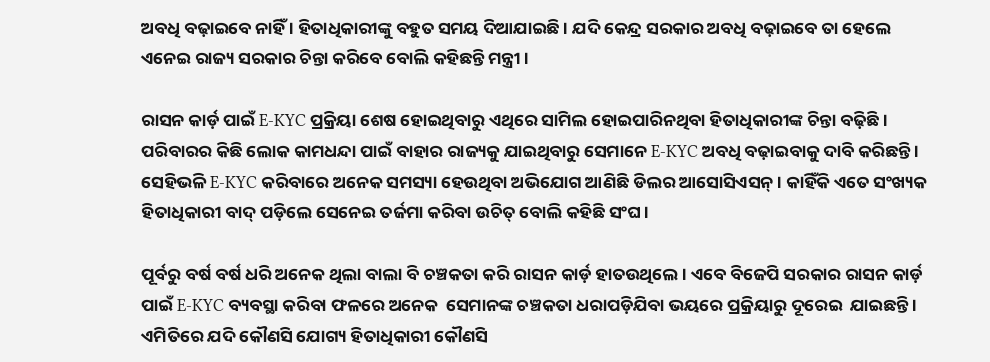ଅବଧି ବଢ଼ାଇବେ ନାହିଁ । ହିତାଧିକାରୀଙ୍କୁ ବହୁତ ସମୟ ଦିଆଯାଇଛି । ଯଦି କେନ୍ଦ୍ର ସରକାର ଅବଧି ବଢ଼ାଇବେ ତା ହେଲେ ଏନେଇ ରାଜ୍ୟ ସରକାର ଚିନ୍ତା କରିବେ ବୋଲି କହିଛନ୍ତି ମନ୍ତ୍ରୀ ।

ରାସନ କାର୍ଡ଼ ପାଇଁ E-KYC ପ୍ରକ୍ରିୟା ଶେଷ ହୋଇଥିବାରୁ ଏଥିରେ ସାମିଲ ହୋଇପାରିନଥିବା ହିତାଧିକାରୀଙ୍କ ଚିନ୍ତା ବଢ଼ିଛି । ପରିବାରର କିଛି ଲୋକ କାମଧନ୍ଦା ପାଇଁ ବାହାର ରାଜ୍ୟକୁ ଯାଇଥିବାରୁ ସେମାନେ E-KYC ଅବଧି ବଢ଼ାଇବାକୁ ଦାବି କରିଛନ୍ତି । ସେହିଭଳି E-KYC କରିବାରେ ଅନେକ ସମସ୍ୟା ହେଉଥିବା ଅଭିଯୋଗ ଆଣିଛି ଡିଲର ଆସୋସିଏସନ୍ । କାହିଁକି ଏତେ ସଂଖ୍ୟକ ହିତାଧିକାରୀ ବାଦ୍ ପଡ଼ିଲେ ସେନେଇ ତର୍ଜମା କରିବା ଉଚିତ୍ ବୋଲି କହିଛି ସଂଘ।

ପୂର୍ବରୁ ବର୍ଷ ବର୍ଷ ଧରି ଅନେକ ଥିଲା ବାଲା ବି ଚଞ୍ଚକତା କରି ରାସନ କାର୍ଡ଼ ହାତଉଥିଲେ । ଏବେ ବିଜେପି ସରକାର ରାସନ କାର୍ଡ଼ ପାଇଁ E-KYC ବ୍ୟବସ୍ଥା କରିବା ଫଳରେ ଅନେକ  ସେମାନଙ୍କ ଚଞ୍ଚକତା ଧରାପଡ଼ିଯିବା ଭୟରେ ପ୍ରକ୍ରିୟାରୁ ଦୂରେଇ  ଯାଇଛନ୍ତି । ଏମିତିରେ ଯଦି କୌଣସି ଯୋଗ୍ୟ ହିତାଧିକାରୀ କୌଣସି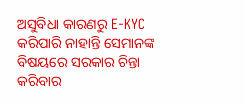ଅସୁବିଧା କାରଣରୁ E-KYC  କରିପାରି ନାହାନ୍ତି ସେମାନଙ୍କ ବିଷୟରେ ସରକାର ଚିନ୍ତା କରିବାର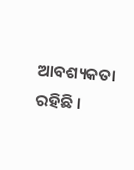ଆବଶ୍ୟକତା ରହିଛି ।